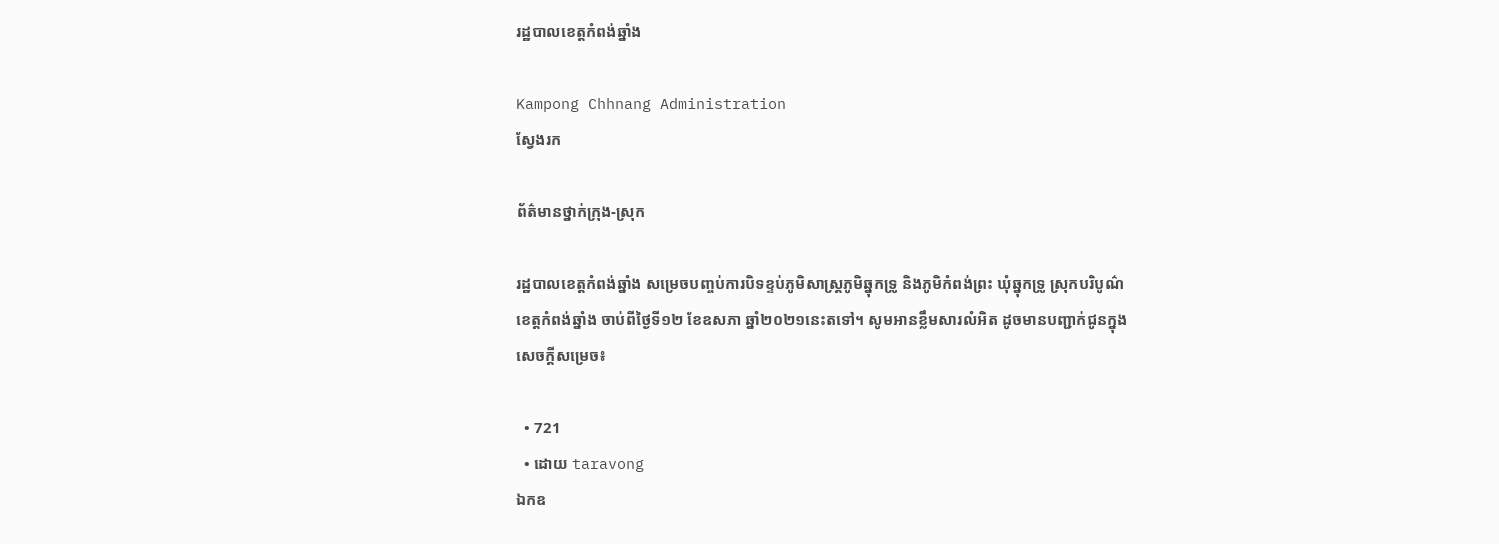រដ្ឋបាលខេត្តកំពង់ឆ្នាំង

Kampong Chhnang Administration
ស្វែងរក

ព័ត៌មានថ្នាក់ក្រុង-ស្រុក

រដ្ឋបាលខេត្តកំពង់ឆ្នាំង សម្រេចបញ្ចប់ការបិទខ្ទប់ភូមិសាស្ត្រភូមិឆ្នុកទ្រូ និងភូមិកំពង់ព្រះ ឃុំឆ្នុកទ្រូ ស្រុកបរិបូណ៌ ខេត្តកំពង់ឆ្នាំង ចាប់ពីថ្ងៃទី១២ ខែឧសភា ឆ្នាំ២០២១នេះតទៅ។ សូមអានខ្លឹមសារលំអិត ដូចមានបញ្ជាក់ជូនក្នុងសេចក្ដីសម្រេច៖

  • 721
  • ដោយ taravong
ឯកឧ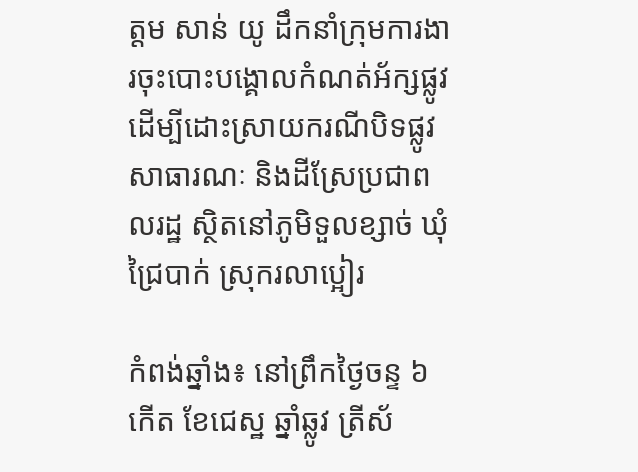ត្តម សាន់ យូ ដឹកនាំក្រុមការងារចុះបោះបង្គោលកំណត់អ័ក្សផ្លូវ ដើម្បីដោះស្រាយករណីបិទផ្លូវសាធារណៈ និងដីស្រែប្រជាពលរដ្ឋ ស្ថិតនៅភូមិទួលខ្សាច់ ឃុំជ្រៃបាក់ ស្រុករលាប្អៀរ

កំពង់ឆ្នាំង៖ នៅព្រឹកថ្ងៃចន្ទ ៦កើត ខែជេស្ឋ ឆ្នាំឆ្លូវ ត្រីស័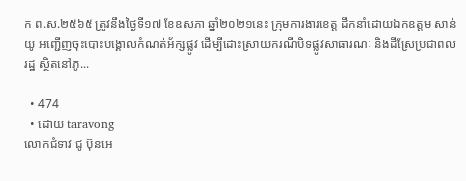ក ព.ស.២៥៦៥ ត្រូវនឹងថ្ងៃទី១៧ ខែឧសភា ឆ្នាំ២០២១នេះ ក្រុមការងារខេត្ត ដឹកនាំដោយឯកឧត្តម សាន់ យូ អញ្ជើញចុះបោះបង្គោលកំណត់អ័ក្សផ្លូវ ដើម្បីដោះស្រាយករណីបិទផ្លូវសាធារណៈ និងដីស្រែប្រជាពលរដ្ឋ ស្ថិតនៅភូ...

  • 474
  • ដោយ taravong
លោកជំទាវ ជូ ប៊ុនអេ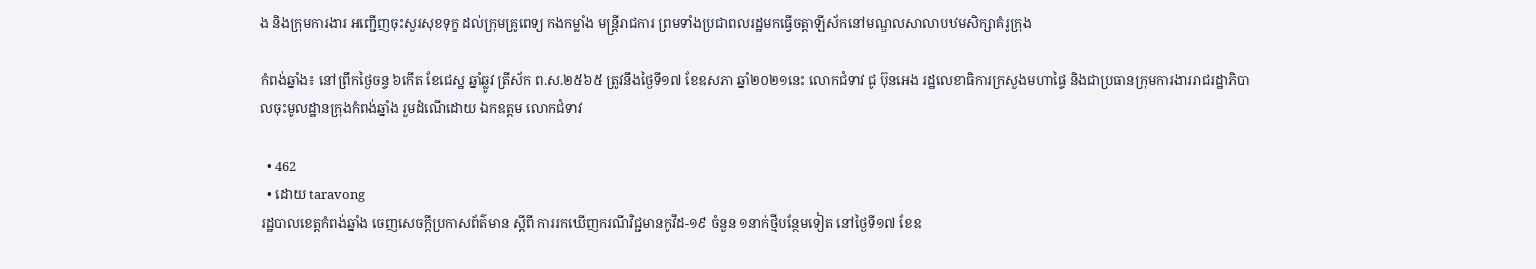ង និងក្រុមការងារ អញ្ជើញចុះសួរសុខទុក្ខ ដល់ក្រុមគ្រូពេទ្យ កងកម្លាំង មន្រ្តីរាជការ ព្រមទាំងប្រជាពលរដ្ឋមកធ្វើចត្តាឡីស័កនៅមណ្ឌលសាលាបឋមសិក្សាគំរូក្រុង

កំពង់ឆ្នាំង៖ នៅព្រឹកថ្ងៃចន្ទ ៦កើត ខែជេស្ឋ ឆ្នាំឆ្លូវ ត្រីស័ក ព.ស.២៥៦៥ ត្រូវនឹងថ្ងៃទី១៧ ខែឧសភា ឆ្នាំ២០២១នេះ លោកជំទាវ ជូ ប៊ុនអេង រដ្ឋលេខាធិការក្រសួងមហាផ្ទៃ និងជាប្រធានក្រុមការងាររាជរដ្ឋាភិបាលចុះមូលដ្ឋានក្រុងកំពង់ឆ្នាំង រួមដំណើដោយ ឯកឧត្តម លោកជំទាវ

  • 462
  • ដោយ taravong
រដ្ឋបាលខេត្តកំពង់ឆ្នាំង ចេញសេចក្តីប្រកាសព័ត៌មាន ស្តីពី ការរកឃើញករណីវិជ្ជមានកូវីដ-១៩ ចំនួន ១នាក់ថ្មីបន្ថែមទៀត នៅថ្ងៃទី១៧ ខែឧ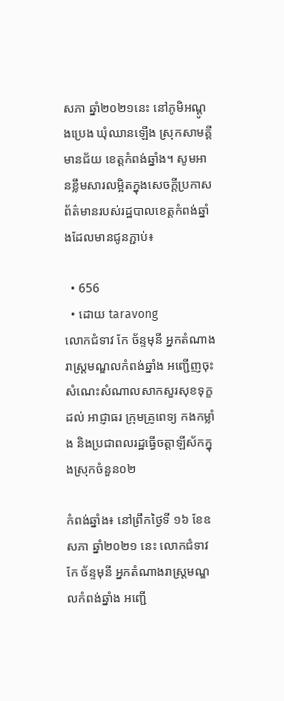សភា ឆ្នាំ២០២១នេះ នៅភូមិអណ្តូងប្រេង ឃុំឈានឡើង ស្រុកសាមគ្គីមានជ័យ ខេត្តកំពង់ឆ្នាំង។ សូមអានខ្លឹមសារលម្អិតក្នុងសេចក្តីប្រកាសព័ត៌មានរបស់រដ្ឋបាលខេត្តកំពង់ឆ្នាំងដែលមានជូនភ្ជាប់៖

  • 656
  • ដោយ taravong
លោកជំទាវ កែ ច័ន្ទមុនី អ្នកតំណាងរាស្ត្រមណ្ឌលកំពង់ឆ្នាំង អញ្ជើញចុះសំណេះសំណាលសាកសួរសុខទុក្ខដល់ អាជ្ញាធរ ក្រុមគ្រូពេទ្យ កងកម្លាំង និងប្រជាពលរដ្ឋធ្វើចត្តាឡីស័កក្នុងស្រុកចំនួន០២

កំពង់ឆ្នាំង៖ នៅព្រឹកថ្ងៃទី ១៦ ខែឧសភា ឆ្នាំ២០២១ នេះ លោកជំទាវ កែ ច័ន្ទមុនី អ្នកតំណាងរាស្ត្រមណ្ឌលកំពង់ឆ្នាំង អញ្ជើ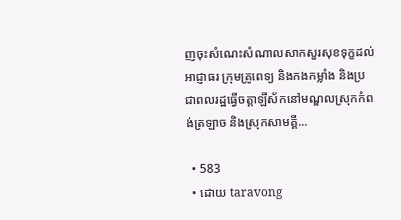ញចុះសំណេះសំណាលសាកសួរសុខទុក្ខដល់ អាជ្ញាធរ ក្រុមគ្រូពេទ្យ និងកងកម្លាំង និងប្រជាពលរដ្ឋធ្វើចត្តាឡីស័កនៅមណ្ឌលស្រុកកំពង់ត្រឡាច និងស្រុកសាមគ្គី...

  • 583
  • ដោយ taravong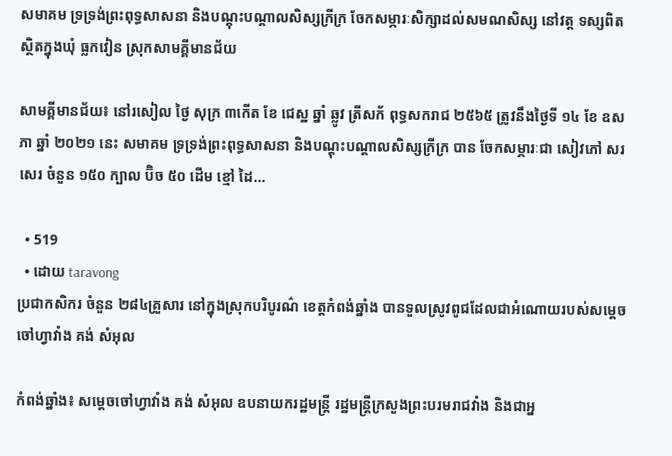សមាគម ទ្រទ្រង់ព្រះពុទ្ធសាសនា និងបណ្តុះបណ្តាលសិស្សក្រីក្រ ចែកសម្ភារៈសិក្សាដល់សមណសិស្ស នៅវត្ត ទស្សពិត ស្ថិតក្នុងឃុំ ធ្លកវៀន ស្រុកសាមគី្គមានជ័យ

សាមគ្គីមានជ័យ៖ នៅរសៀល ថ្ងៃ សុក្រ ៣កេីត ខែ ជេស្ឋ ឆ្នាំ ឆ្លូវ ត្រីសក័ ពុទ្ធសករាជ ២៥៦៥ ត្រូវនឹងថ្ងៃទី ១៤ ខែ ឧសភា ឆ្នាំ ២០២១ នេះ សមាគម ទ្រទ្រង់ព្រះពុទ្ធសាសនា និងបណ្តុះបណ្តាលសិស្សក្រីក្រ បាន ចែកសម្ភារៈជា សៀវភៅ សរសេរ ចំនួន ១៥០ ក្បាល ប៊ិច ៥០ ដេីម ខ្មៅ ដៃ...

  • 519
  • ដោយ taravong
ប្រជាកសិករ ចំនួន ២៨៤គ្រួសារ នៅក្នុងស្រុកបរិបូរណ៌ ខេត្តកំពង់ឆ្នាំង បានទួលស្រូវពូជដែលជាអំណោយរបស់សម្តេចចៅហ្វាវាំង គង់ សំអុល

កំពង់ឆ្នាំង៖ សម្តេចចៅហ្វាវាំង គង់ សំអុល ឧបនាយករដ្ឋមន្ត្រី រដ្ឋមន្ត្រីក្រសួងព្រះបរមរាជវាំង និងជាអ្ន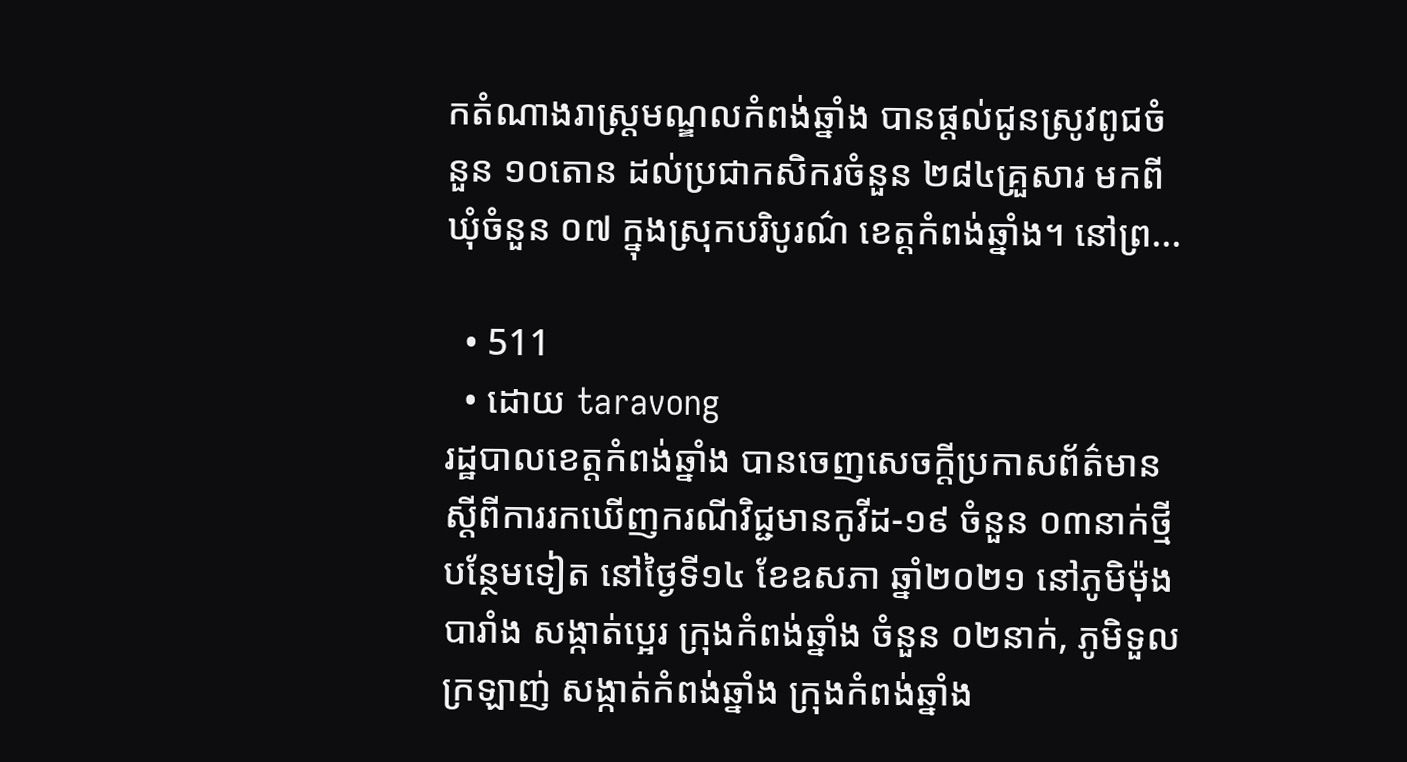កតំណាងរាស្ត្រមណ្ឌលកំពង់ឆ្នាំង បានផ្តល់ជូនស្រូវពូជចំនួន ១០តោន ដល់ប្រជាកសិករចំនួន ២៨៤គ្រួសារ មកពីឃុំចំនួន ០៧ ក្នុងស្រុកបរិបូរណ៌ ខេត្តកំពង់ឆ្នាំង។ នៅព្រ...

  • 511
  • ដោយ taravong
រដ្ឋបាលខេត្តកំពង់ឆ្នាំង បានចេញសេចក្ដីប្រកាសព័ត៌មាន ស្ដីពីការរកឃើញករណីវិជ្ជមានកូវីដ-១៩ ចំនួន ០៣នាក់ថ្មីបន្ថែមទៀត នៅថ្ងៃទី១៤ ខែឧសភា ឆ្នាំ២០២១ នៅភូមិម៉ុងបារាំង សង្កាត់ប្អេរ ក្រុងកំពង់ឆ្នាំង ចំនួន ០២នាក់, ភូមិទួលក្រឡាញ់ សង្កាត់កំពង់ឆ្នាំង ក្រុងកំពង់ឆ្នាំង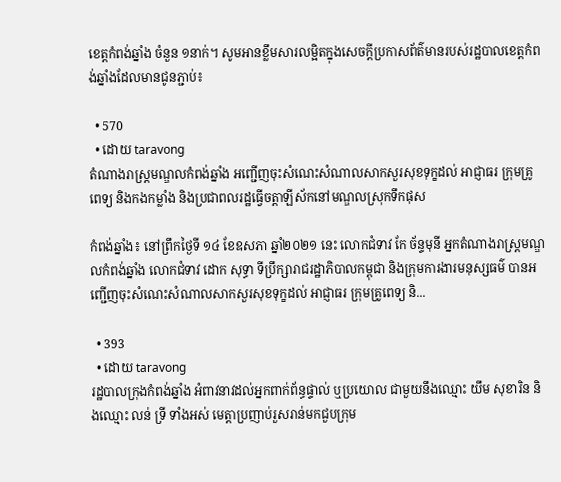ខេត្តកំពង់ឆ្នាំង ចំនួន ១នាក់។ សូមអានខ្លឹមសារលម្អិតក្នុងសេចក្តីប្រកាសព័ត៌មានរបស់រដ្ឋបាលខេត្តកំពង់ឆ្នាំងដែលមានជូនភ្ជាប់៖

  • 570
  • ដោយ taravong
តំណាងរាស្ត្រមណ្ឌលកំពង់ឆ្នាំង អញ្ជើញចុះសំណេះសំណាលសាកសួរសុខទុក្ខដល់ អាជ្ញាធរ ក្រុមគ្រូពេទ្យ និងកងកម្លាំង និងប្រជាពលរដ្ឋធ្វើចត្តាឡីស័កនៅមណ្ឌលស្រុកទឹកផុស

កំពង់ឆ្នាំង៖ នៅព្រឹកថ្ងៃទី ១៤ ខែឧសភា ឆ្នាំ២០២១ នេះ លោកជំទាវ កែ ច័ន្ទមុនី អ្នកតំណាងរាស្ត្រមណ្ឌលកំពង់ឆ្នាំង លោកជំទាវ ដោក សុទ្ធា ទីប្រឹក្សារាជរដ្ឋាភិបាលកម្ពុជា និងក្រុមការងារមនុស្សធម៌ បានអញ្ជើញចុះសំណេះសំណាលសាកសួរសុខទុក្ខដល់ អាជ្ញាធរ ក្រុមគ្រូពេទ្យ និ...

  • 393
  • ដោយ taravong
រដ្ឋបាលក្រុងកំពង់ឆ្នាំង អំពាវនាវដល់អ្នកពាក់ព័ន្ធផ្ទាល់ ឬប្រយោល ជាមួយនឹងឈ្មោះ យឹម សុខារិន និងឈ្មោះ លន់ ទ្រី ទាំងអស់ មេត្តាប្រញាប់រួសរាន់មកជួបក្រុម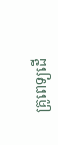គ្រូពេទ្យដើ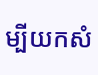ម្បីយកសំ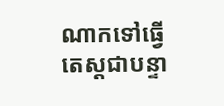ណាកទៅធ្វើតេស្តជាបន្ទា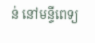ន់ នៅមន្ទីពេទ្យ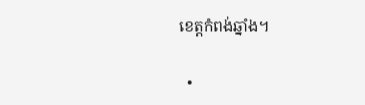ខេត្តកំពង់ឆ្នាំង។

  •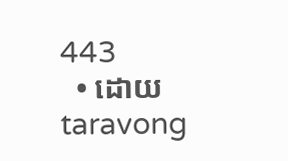443
  • ដោយ taravong